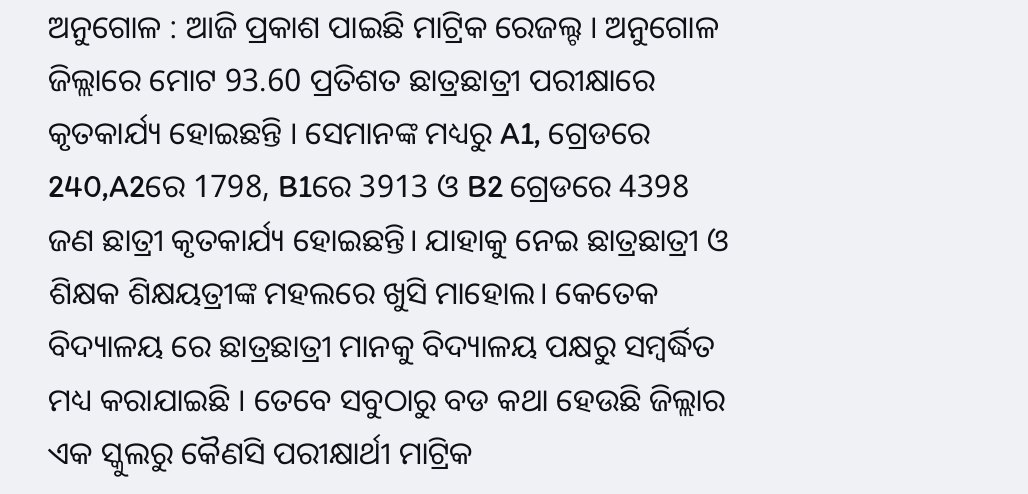ଅନୁଗୋଳ : ଆଜି ପ୍ରକାଶ ପାଇଛି ମାଟ୍ରିକ ରେଜଲ୍ଟ । ଅନୁଗୋଳ ଜିଲ୍ଲାରେ ମୋଟ 93.60 ପ୍ରତିଶତ ଛାତ୍ରଛାତ୍ରୀ ପରୀକ୍ଷାରେ କୃତକାର୍ଯ୍ୟ ହୋଇଛନ୍ତି । ସେମାନଙ୍କ ମଧ୍ୟରୁ A1, ଗ୍ରେଡରେ 240,A2ରେ 1798, B1ରେ 3913 ଓ B2 ଗ୍ରେଡରେ 4398 ଜଣ ଛାତ୍ରୀ କୃତକାର୍ଯ୍ୟ ହୋଇଛନ୍ତି। ଯାହାକୁ ନେଇ ଛାତ୍ରଛାତ୍ରୀ ଓ ଶିକ୍ଷକ ଶିକ୍ଷୟତ୍ରୀଙ୍କ ମହଲରେ ଖୁସି ମାହୋଲ। କେତେକ ବିଦ୍ୟାଳୟ ରେ ଛାତ୍ରଛାତ୍ରୀ ମାନକୁ ବିଦ୍ୟାଳୟ ପକ୍ଷରୁ ସମ୍ବର୍ଦ୍ଧିତ ମଧ୍ୟ କରାଯାଇଛି । ତେବେ ସବୁଠାରୁ ବଡ କଥା ହେଉଛି ଜିଲ୍ଲାର ଏକ ସ୍କୁଲରୁ କୈଣସି ପରୀକ୍ଷାର୍ଥୀ ମାଟ୍ରିକ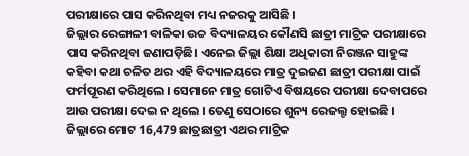ପରୀକ୍ଷାରେ ପାସ କରିନଥିବା ମଧ୍ୟ ନଜରକୁ ଆସିଛି ।
ଜିଲ୍ଲାର ରେଙ୍ଗାଳୀ ବାଳିକା ଉଚ୍ଚ ବିଦ୍ୟାଳୟର କୌଣସି ଛାତ୍ରୀ ମାଟ୍ରିକ ପରୀକ୍ଷାରେ ପାସ କରିନଥିବା ଜଣାପଡ଼ିଛି। ଏନେଇ ଜିଲ୍ଲା ଶିକ୍ଷା ଅଧିକାରୀ ନିରଞ୍ଜନ ସାହୁଙ୍କ କହିବା କଥା ଚଳିତ ଥର ଏହି ବିଦ୍ୟାଳୟରେ ମାତ୍ର ଦୁଇଜଣ ଛାତ୍ରୀ ପରୀକ୍ଷା ପାଇଁ ଫର୍ମପୂରଣ କରିଥିଲେ । ସେମାନେ ମାତ୍ର ଗୋଟିଏ ବିଷୟରେ ପରୀକ୍ଷା ଦେବାପରେ ଆଉ ପରୀକ୍ଷା ଦେଇ ନ ଥିଲେ । ତେଣୁ ସେଠାରେ ଶୁନ୍ୟ ରେଜଲ୍ଟ ହୋଇଛି । ଜିଲ୍ଲାରେ ମୋଟ 16,479 ଛାତ୍ରଛାତ୍ରୀ ଏଥର ମାଟ୍ରିକ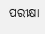ପରୀକ୍ଷା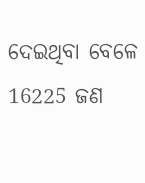ଦେଇଥିବା ବେଳେ 16225 ଜଣ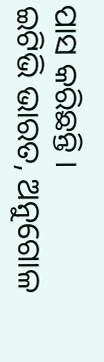ପାସ କରିଛନ୍ତି ।
ଇଟିଭି ଭାରତ, ଅନୁଗୋଳ